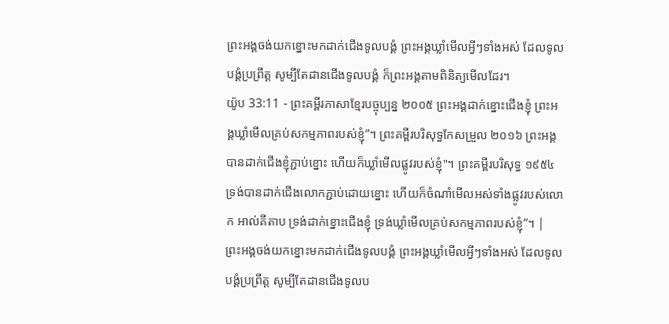ព្រះអង្គចង់យកខ្នោះមកដាក់ជើងទូលបង្គំ ព្រះអង្គឃ្លាំមើលអ្វីៗទាំងអស់ ដែលទូលបង្គំប្រព្រឹត្ត សូម្បីតែដានជើងទូលបង្គំ ក៏ព្រះអង្គតាមពិនិត្យមើលដែរ។
យ៉ូប 33:11 - ព្រះគម្ពីរភាសាខ្មែរបច្ចុប្បន្ន ២០០៥ ព្រះអង្គដាក់ខ្នោះជើងខ្ញុំ ព្រះអង្គឃ្លាំមើលគ្រប់សកម្មភាពរបស់ខ្ញុំ”។ ព្រះគម្ពីរបរិសុទ្ធកែសម្រួល ២០១៦ ព្រះអង្គបានដាក់ជើងខ្ញុំភ្ជាប់ខ្នោះ ហើយក៏ឃ្លាំមើលផ្លូវរបស់ខ្ញុំ"។ ព្រះគម្ពីរបរិសុទ្ធ ១៩៥៤ ទ្រង់បានដាក់ជើងលោកភ្ជាប់ដោយខ្នោះ ហើយក៏ចំណាំមើលអស់ទាំងផ្លូវរបស់លោក អាល់គីតាប ទ្រង់ដាក់ខ្នោះជើងខ្ញុំ ទ្រង់ឃ្លាំមើលគ្រប់សកម្មភាពរបស់ខ្ញុំ”។ |
ព្រះអង្គចង់យកខ្នោះមកដាក់ជើងទូលបង្គំ ព្រះអង្គឃ្លាំមើលអ្វីៗទាំងអស់ ដែលទូលបង្គំប្រព្រឹត្ត សូម្បីតែដានជើងទូលប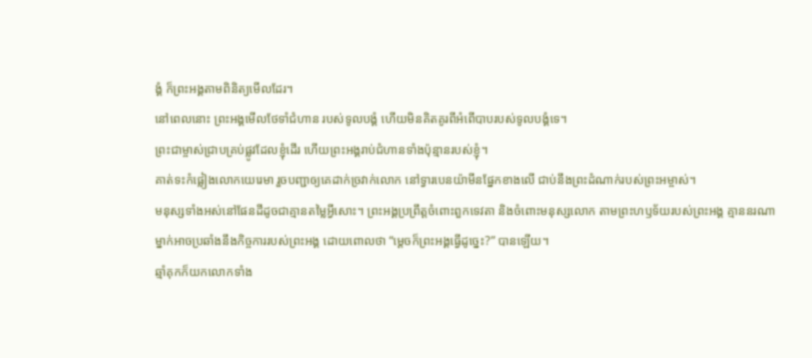ង្គំ ក៏ព្រះអង្គតាមពិនិត្យមើលដែរ។
នៅពេលនោះ ព្រះអង្គមើលថែទាំជំហាន របស់ទូលបង្គំ ហើយមិនគិតគូរពីអំពើបាបរបស់ទូលបង្គំទេ។
ព្រះជាម្ចាស់ជ្រាបគ្រប់ផ្លូវដែលខ្ញុំដើរ ហើយព្រះអង្គរាប់ជំហានទាំងប៉ុន្មានរបស់ខ្ញុំ។
គាត់ទះកំផ្លៀងលោកយេរេមា រួចបញ្ជាឲ្យគេដាក់ច្រវាក់លោក នៅទ្វារបេនយ៉ាមីនផ្នែកខាងលើ ជាប់នឹងព្រះដំណាក់របស់ព្រះអម្ចាស់។
មនុស្សទាំងអស់នៅផែនដីដូចជាគ្មានតម្លៃអ្វីសោះ។ ព្រះអង្គប្រព្រឹត្តចំពោះពួកទេវតា និងចំពោះមនុស្សលោក តាមព្រះហឫទ័យរបស់ព្រះអង្គ គ្មាននរណាម្នាក់អាចប្រឆាំងនឹងកិច្ចការរបស់ព្រះអង្គ ដោយពោលថា “ម្ដេចក៏ព្រះអង្គធ្វើដូច្នេះ?” បានឡើយ។
ឆ្មាំគុកក៏យកលោកទាំង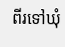ពីរទៅឃុំ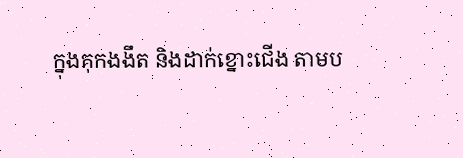ក្នុងគុកងងឹត និងដាក់ខ្នោះជើង តាមប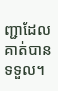ញ្ជាដែលគាត់បានទទួល។